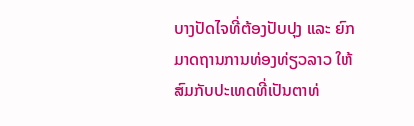ບາງປັດໄຈທີ່ຕ້ອງປັບປຸງ ແລະ ຍົກມາດຖານການທ່ອງທ່ຽວລາວ ໃຫ້ສົມກັບປະເທດທີ່ເປັນຕາທ່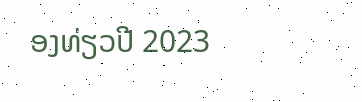ອງທ່ຽວປີ 2023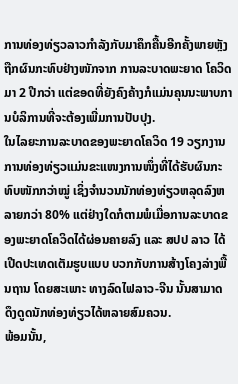ການທ່ອງທ່ຽວລາວກຳລັງກັບມາຄຶກຄື້ນອີກຄັ້ງພາຍຫຼັງຖືກຜົນກະທົບຢ່າງໜັກຈາກ ການລະບາດພະຍາດ ໂຄວິດມາ 2 ປີກວ່າ ແຕ່ຂອດທີ່ຍັງຄົງຄ້າງກໍແມ່ນຄຸນນະພາບການບໍລິການທີ່ຈະຕ້ອງເພີ່ມການປັບປຸງ.
ໃນໄລຍະການລະບາດຂອງພະຍາດໂຄວິດ 19 ວຽກງານການທ່ອງທ່ຽວແມ່ນຂະແໜງການໜຶ່ງທີ່ໄດ້ຮັບຜົນກະທົບໜັກກວ່າໝູ່ ເຊິ່ງຈຳນວນນັກທ່ອງທ່ຽວຫລຸດລົງຫລາຍກວ່າ 80% ແຕ່ຢ່າງໃດກໍຕາມພໍເມື່ອການລະບາດຂອງພະຍາດໂຄວິດໄດ້ຜ່ອນຄາຍລົງ ແລະ ສປປ ລາວ ໄດ້ເປີດປະເທດເຕັມຮູບແບບ ບວກກັບການສ້າງໂຄງລ່າງພື້ນຖານ ໂດຍສະເພາະ ທາງລົດໄຟລາວ-ຈີນ ນັ້ນສາມາດ ດຶງດູດນັກທ່ອງທ່ຽວໄດ້ຫລາຍສົມຄວນ.
ພ້ອມນັ້ນ,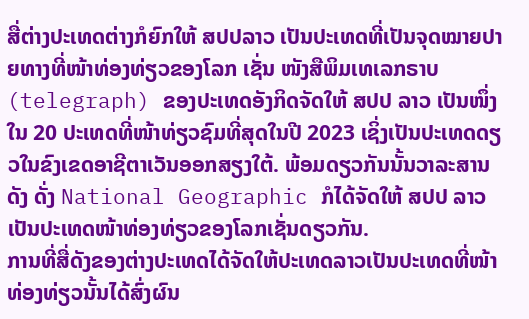ສື່ຕ່າງປະເທດຕ່າງກໍຍົກໃຫ້ ສປປລາວ ເປັນປະເທດທີ່ເປັນຈຸດໝາຍປາຍທາງທີ່ໜ້າທ່ອງທ່ຽວຂອງໂລກ ເຊັ່ນ ໜັງສືພິມເທເລກຣາບ (telegraph) ຂອງປະເທດອັງກິດຈັດໃຫ້ ສປປ ລາວ ເປັນໜຶ່ງໃນ 20 ປະເທດທີ່ໜ້າທ່ຽວຊົມທີ່ສຸດໃນປີ 2023 ເຊິ່ງເປັນປະເທດດຽວໃນຂົງເຂດອາຊີຕາເວັນອອກສຽງໃຕ້. ພ້ອມດຽວກັນນັ້ນວາລະສານດັງ ດັ່ງ National Geographic ກໍໄດ້ຈັດໃຫ້ ສປປ ລາວ ເປັນປະເທດໜ້າທ່ອງທ່ຽວຂອງໂລກເຊັ່ນດຽວກັນ.
ການທີ່ສື່ດັງຂອງຕ່າງປະເທດໄດ້ຈັດໃຫ້ປະເທດລາວເປັນປະເທດທີ່ໜ້າທ່ອງທ່ຽວນັ້ນໄດ້ສົ່ງຜົນ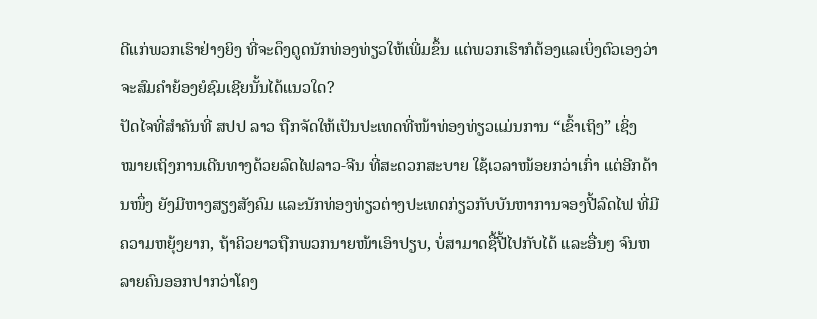ດີແກ່ພວກເຮົາຢ່າງຍິງ ທີ່ຈະດຶງດູດນັກທ່ອງທ່ຽວໃຫ້ເພີ່ມຂຶ້ນ ແຕ່ພວກເຮົາກໍຕ້ອງແລເບິ່ງຕົວເອງວ່າ ຈະສົມຄຳຍ້ອງຍໍຊົມເຊີຍນັ້ນໄດ້ແນວໃດ?
ປັດໄຈທີ່ສຳຄັນທີ່ ສປປ ລາວ ຖືກຈັດໃຫ້ເປັນປະເທດທີ່ໜ້າທ່ອງທ່ຽວແມ່ນການ “ເຂົ້າເຖິງ” ເຊິ່ງໝາຍເຖິງການເດີນທາງດ້ວຍລົດໄຟລາວ-ຈີນ ທີ່ສະດວກສະບາຍ ໃຊ້ເວລາໜ້ອຍກວ່າເກົ່າ ແຕ່ອີກດ້ານໜຶ່ງ ຍັງມີຫາງສຽງສັງຄົມ ແລະນັກທ່ອງທ່ຽວຕ່າງປະເທດກ່ຽວກັບບັນຫາການຈອງປີ້ລົດໄຟ ທີ່ມີຄວາມຫຍຸ້ງຍາກ, ຖ້າຄິວຍາວຖືກພວກນາຍໜ້າເອົາປຽບ, ບໍ່ສາມາດຊື້ປີ້ໄປກັບໄດ້ ແລະອື່ນໆ ຈົນຫລາຍຄົນອອກປາກວ່າໂຄງ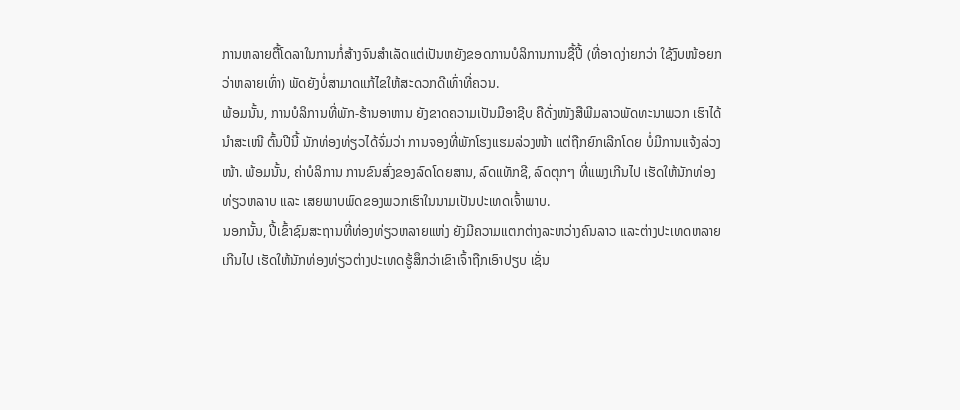ການຫລາຍຕື້ໂດລາໃນການກໍ່ສ້າງຈົນສຳເລັດແຕ່ເປັນຫຍັງຂອດການບໍລິການການຊື້ປີ້ (ທີ່ອາດງ່າຍກວ່າ ໃຊ້ງົບໜ້ອຍກວ່າຫລາຍເທົ່າ) ພັດຍັງບໍ່ສາມາດແກ້ໄຂໃຫ້ສະດວກດີເທົ່າທີ່ຄວນ.
ພ້ອມນັ້ນ, ການບໍລິການທີ່ພັກ-ຮ້ານອາຫານ ຍັງຂາດຄວາມເປັນມືອາຊີບ ຄືດັ່ງໜັງສືພີມລາວພັດທະນາພວກ ເຮົາໄດ້ນຳສະເໜີ ຕົ້ນປີນີ້ ນັກທ່ອງທ່ຽວໄດ້ຈົ່ມວ່າ ການຈອງທີ່ພັກໂຮງແຮມລ່ວງໜ້າ ແຕ່ຖືກຍົກເລີກໂດຍ ບໍ່ມີການແຈ້ງລ່ວງໜ້າ. ພ້ອມນັ້ນ, ຄ່າບໍລິການ ການຂົນສົ່ງຂອງລົດໂດຍສານ, ລົດແທັກຊີ, ລົດຕຸກໆ ທີ່ແພງເກີນໄປ ເຮັດໃຫ້ນັກທ່ອງທ່ຽວຫລາບ ແລະ ເສຍພາບພົດຂອງພວກເຮົາໃນນາມເປັນປະເທດເຈົ້າພາບ.
ນອກນັ້ນ, ປີ້ເຂົ້າຊົມສະຖານທີ່ທ່ອງທ່ຽວຫລາຍແຫ່ງ ຍັງມີຄວາມແຕກຕ່າງລະຫວ່າງຄົນລາວ ແລະຕ່າງປະເທດຫລາຍເກີນໄປ ເຮັດໃຫ້ນັກທ່ອງທ່ຽວຕ່າງປະເທດຮູ້ສຶກວ່າເຂົາເຈົ້າຖືກເອົາປຽບ ເຊັ່ນ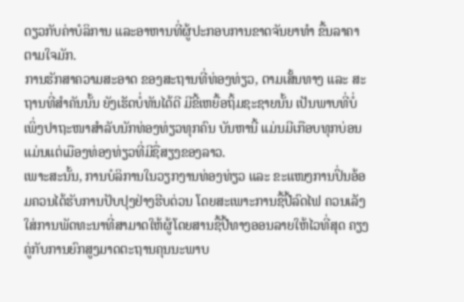ດຽວກັບຄ່າບໍລິການ ແລະອາຫານທີ່ຜູ້ປະກອບການຂາດຈັນຍາທຳ ຂື້ນລາຄາຕາມໃຈມັກ.
ການຮັກສາຄວາມສະອາດ ຂອງສະຖານທີ່ທ່ອງທ່ຽວ, ຕາມເສັ້ນທາງ ແລະ ສະຖານທີ່ສຳຄັນນັ້ນ ຍັງເຮັດບໍ່ທັນໄດ້ດີ ມີຂີ້ເຫຍື້ອຖິ້ມຊະຊາຍນັ້ນ ເປັນພາບທີ່ບໍ່ເພິ່ງປາຖະໜາສຳລັບນັກທ່ອງທ່ຽວທຸກຄົນ ບັນຫານີ້ ແມ່ນມີເກືອບທຸກບ່ອນ ແມ່ນແຕ່ເມືອງທ່ອງທ່ຽວທີ່ມີຊື່ສຽງຂອງລາວ.
ເພາະສະນັ້ນ, ການບໍລິການໃນວຽກງານທ່ອງທ່ຽວ ແລະ ຂະແໜງການປິ່ນອ້ອມຄວນໄດ້ຮັບການປັບປຸງຢ່າງຮີບດ່ວນ ໂດຍສະເພາະການຊື້ປີ້ລົດໄຟ ຄວນເລັງໃສ່ການພັດທະນາທີ່ສາມາດໃຫ້ຜູ້ໂດຍສານຊື້ປີ້ທາງອອນລາຍໃຫ້ໄວທີ່ສຸດ ຄຽງຄູ່ກັບການຍົກສູງມາດຕະຖານຄຸນນະພາບ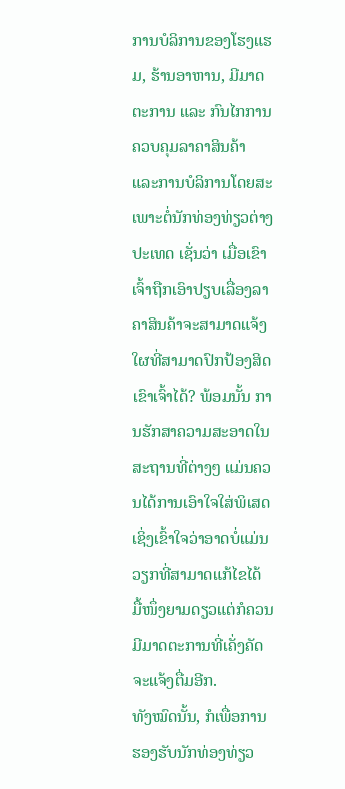ການບໍລິການຂອງໂຮງແຮມ, ຮ້ານອາຫານ, ມີມາດຕະການ ແລະ ກົນໄກການຄວບຄຸມລາຄາສິນຄ້າ ແລະການບໍລິການໂດຍສະເພາະຕໍ່ນັກທ່ອງທ່ຽວຕ່າງປະເທດ ເຊັ່ນວ່າ ເມື່ອເຂົາເຈົ້າຖືກເອົາປຽບເລື່ອງລາຄາສິນຄ້າຈະສາມາດແຈ້ງໃຜທີ່ສາມາດປົກປ້ອງສິດເຂົາເຈົ້າໄດ້? ພ້ອມນັ້ນ ການຮັກສາຄວາມສະອາດໃນສະຖານທີ່ຕ່າງໆ ແມ່ນຄວນໄດ້ການເອົາໃຈໃສ່ພິເສດ ເຊິ່ງເຂົ້າໃຈວ່າອາດບໍ່ແມ່ນວຽກທີ່ສາມາດແກ້ໄຂໄດ້ ມື້ໜຶ່ງຍາມດຽວແຕ່ກໍຄວນມີມາດຕະການທີ່ເຄັ່ງຄັດຈະແຈ້ງຕື່ມອີກ.
ທັງໝົດນັ້ນ, ກໍເພື່ອການຮອງຮັບນັກທ່ອງທ່ຽວ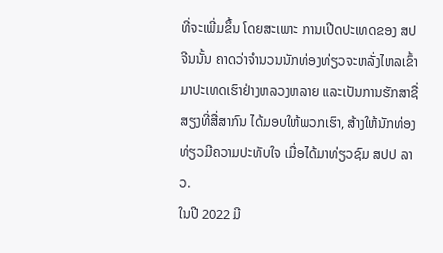ທີ່ຈະເພີ່ມຂຶ້ນ ໂດຍສະເພາະ ການເປີດປະເທດຂອງ ສປ ຈີນນັ້ນ ຄາດວ່າຈຳນວນນັກທ່ອງທ່ຽວຈະຫລັ່ງໄຫລເຂົ້າມາປະເທດເຮົາຢ່າງຫລວງຫລາຍ ແລະເປັນການຮັກສາຊື່ສຽງທີ່ສື່ສາກົນ ໄດ້ມອບໃຫ້ພວກເຮົາ, ສ້າງໃຫ້ນັກທ່ອງທ່ຽວມີຄວາມປະທັບໃຈ ເມື່ອໄດ້ມາທ່ຽວຊົມ ສປປ ລາວ.
ໃນປີ 2022 ມີ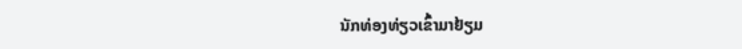ນັກທ່ອງທ່ຽວເຂົ້າມາຢ້ຽມ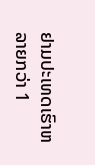ຢາມປະເທດເຮົາຫລາຍກວ່າ 1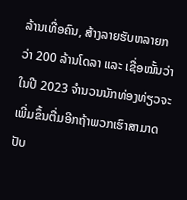ລ້ານເທື່ອຄົນ, ສ້າງລາຍຮັບຫລາຍກວ່າ 200 ລ້ານໂດລາ ແລະ ເຊື່ອໝັ້ນວ່າໃນປີ 2023 ຈຳນວນນັກທ່ອງທ່ຽວຈະເພີ່ມຂຶ້ນຕື່ມອີກຖ້າພວກເຮົາສາມາດປັບ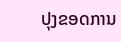ປຸງຂອດການ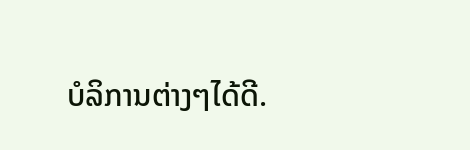ບໍລິການຕ່າງໆໄດ້ດີ.